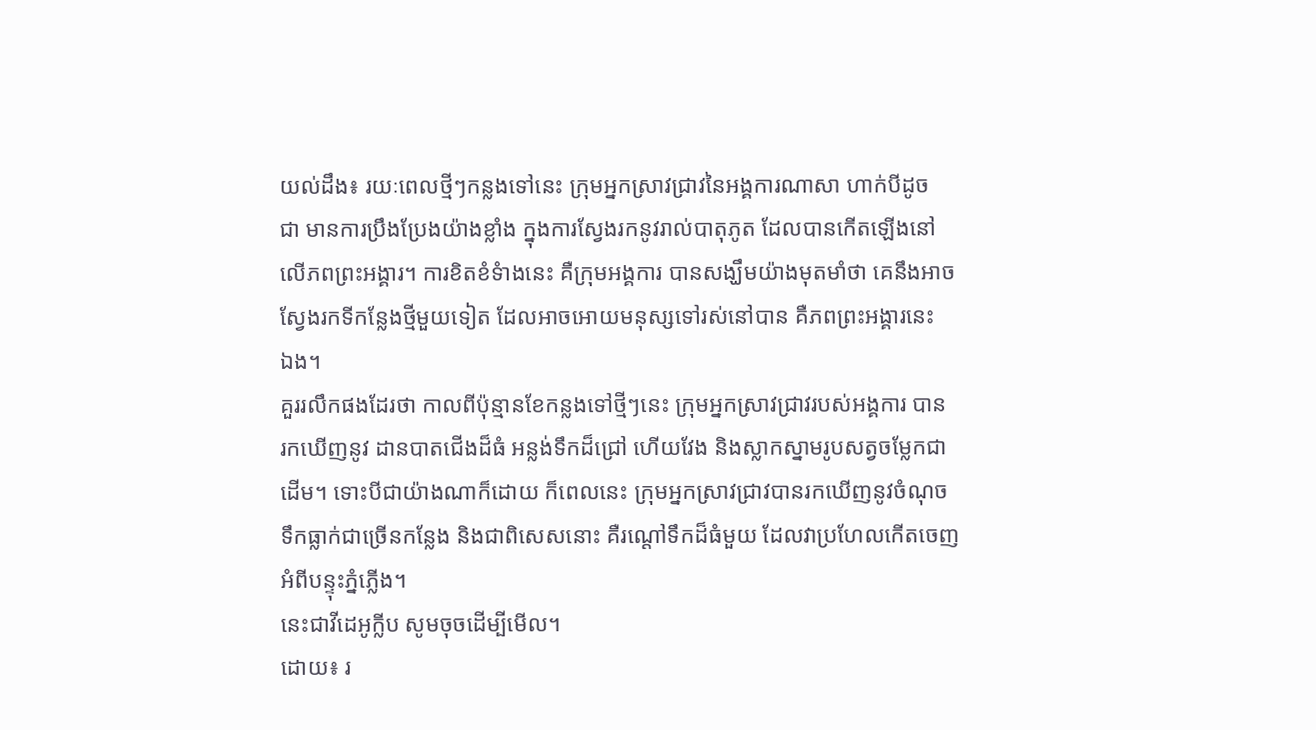យល់ដឹង៖ រយៈពេលថ្មីៗកន្លងទៅនេះ ក្រុមអ្នកសា្រវជ្រាវនៃអង្គការណាសា ហាក់បីដូច
ជា មានការប្រឹងប្រែងយ៉ាងខ្លាំង ក្នុងការស្វែងរកនូវរាល់បាតុភូត ដែលបានកើតឡើងនៅ
លើភពព្រះអង្គារ។ ការខិតខំទំាងនេះ គឺក្រុមអង្គការ បានសង្ឃឹមយ៉ាងមុតមាំថា គេនឹងអាច
ស្វែងរកទីកន្លែងថ្មីមួយទៀត ដែលអាចអោយមនុស្សទៅរស់នៅបាន គឺភពព្រះអង្គារនេះ
ឯង។
គួររលឹកផងដែរថា កាលពីប៉ុន្មានខែកន្លងទៅថ្មីៗនេះ ក្រុមអ្នកស្រាវជ្រាវរបស់អង្គការ បាន
រកឃើញនូវ ដានបាតជើងដ៏ធំ អន្លង់ទឹកដ៏ជ្រៅ ហើយវែង និងស្លាកស្នាមរូបសត្វចម្លែកជា
ដើម។ ទោះបីជាយ៉ាងណាក៏ដោយ ក៏ពេលនេះ ក្រុមអ្នកស្រាវជ្រាវបានរកឃើញនូវចំណុច
ទឹកធ្លាក់ជាច្រើនកន្លែង និងជាពិសេសនោះ គឺរណ្ដៅទឹកដ៏ធំមួយ ដែលវាប្រហែលកើតចេញ
អំពីបន្ទុះភ្នំភ្លើង។
នេះជាវីដេអូក្លីប សូមចុចដើម្បីមើល។
ដោយ៖ រ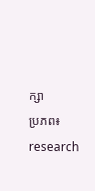ក្សា
ប្រភព៖ research